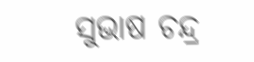ସୁଭାଷ ଚନ୍ଦ୍ର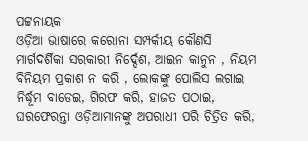ପଟ୍ଟନାୟକ
ଓଡ଼ିଆ ଭାଷାରେ କରୋନା ସମ୍ପର୍କୀୟ କୌଣସି ମାର୍ଗଦର୍ଶିକା ସରକାରୀ ନିର୍ଦ୍ଦେଶ, ଆଇନ କାନୁନ , ନିୟମ ବିନିୟମ ପ୍ରକାଶ ନ କରି , ଲୋକଙ୍କୁ ପୋଲିସ ଲଗାଇ ନିର୍ଦ୍ଧୂମ ବାଡେଇ, ଗିରଫ କରି, ହାଜତ ପଠାଇ, ଘରଫେରନ୍ତା ଓଡ଼ିଆମାନଙ୍କୁ ଅପରାଧୀ ପରି ଚିତ୍ରିତ କରି,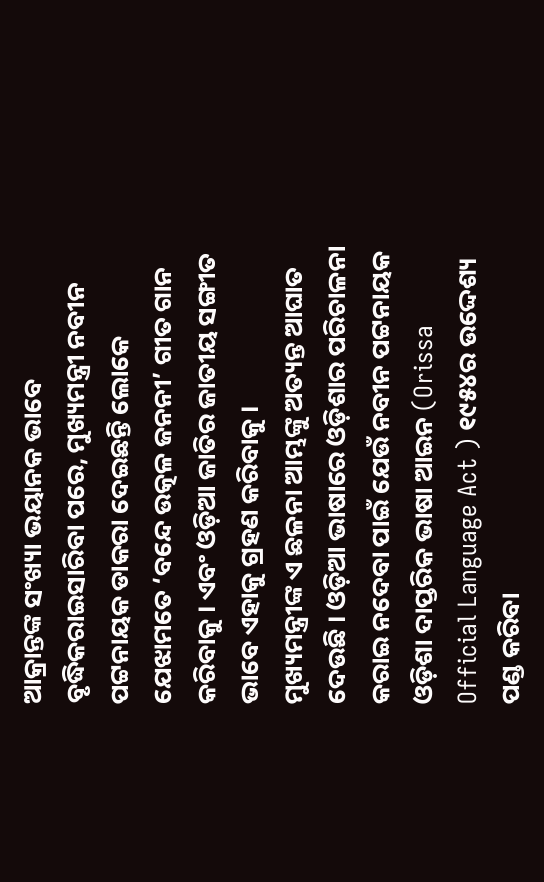ଆକ୍ରାନ୍ତଙ୍କ ସଂଖ୍ୟା ଭୟାନକ ଭାବେ ବୃଦ୍ଧିକରାଇସାରିବା ପରେ, ମୁଖ୍ୟମନ୍ତ୍ରୀ ନବୀନ ପଟ୍ଟନାୟକ ଡାକରା ଦେଇଛନ୍ତି ଲୋକେ ଯେଝାମତେ ‘ବନ୍ଦେ ଉତ୍କଳ ଜନନୀ’ ଗୀତ ଗାନ କରିବାକୁ । ଏବଂ ଓଡ଼ିଆ ଜାତିର ଜାତୀୟ ସଙ୍ଗୀତ ଭାବେ ଏହାକୁ ଗ୍ରହଣ କରିବାକୁ ।
ମୁଖ୍ୟମନ୍ତ୍ରୀଙ୍କ ଏ ଛଳନା ଆମ୍ଭଙ୍କୁ ଅତ୍ୟନ୍ତ ଆଘାତ ଦେଉଛି । ଓଡ଼ିଆ ଭାଷାରେ ଓଡ଼ିଶାର ପରିଚାଳନା କରାଇ ନଦେବା ପାଇଁ ଯେଉଁ ନବୀନ ପଟ୍ଟନାୟକ ଓଡ଼ିଶା ଦାପ୍ତରିକ ଭାଷା ଆଇନ (Orissa Official Language Act ) ୧୯୫୪ର ଉଦ୍ଦେଶ୍ୟ ପଣ୍ଡ କରିବା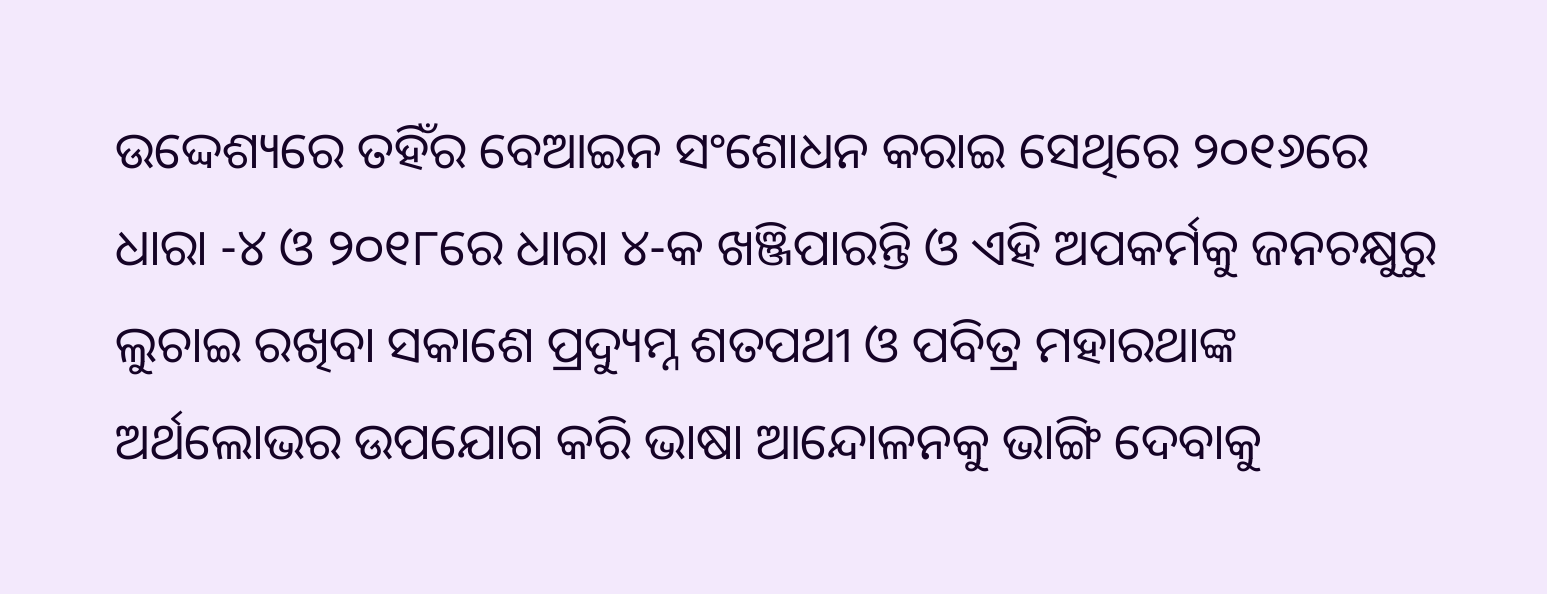ଉଦ୍ଦେଶ୍ୟରେ ତହିଁର ବେଆଇନ ସଂଶୋଧନ କରାଇ ସେଥିରେ ୨୦୧୬ରେ ଧାରା -୪ ଓ ୨୦୧୮ରେ ଧାରା ୪-କ ଖଞ୍ଜିପାରନ୍ତି ଓ ଏହି ଅପକର୍ମକୁ ଜନଚକ୍ଷୁରୁ ଲୁଚାଇ ରଖିବା ସକାଶେ ପ୍ରଦ୍ୟୁମ୍ନ ଶତପଥୀ ଓ ପବିତ୍ର ମହାରଥାଙ୍କ ଅର୍ଥଲୋଭର ଉପଯୋଗ କରି ଭାଷା ଆନ୍ଦୋଳନକୁ ଭାଙ୍ଗି ଦେବାକୁ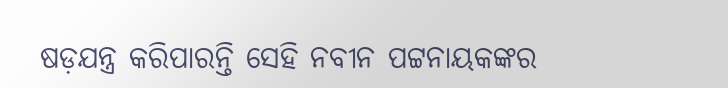ଷଡ଼ଯନ୍ତ୍ର କରିପାରନ୍ତି ସେହି ନବୀନ ପଟ୍ଟନାୟକଙ୍କର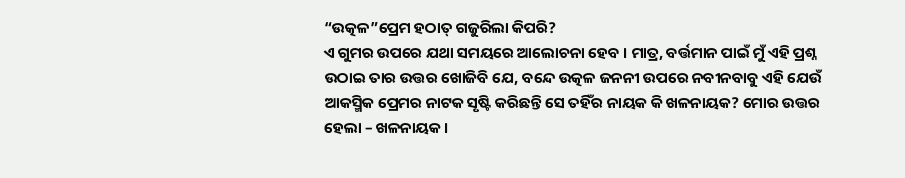“ଉତ୍କଳ”ପ୍ରେମ ହଠାତ୍ ଗଜୁରିଲା କିପରି?
ଏ ଗୁମର ଉପରେ ଯଥା ସମୟରେ ଆଲୋଚନା ହେବ । ମାତ୍ର, ବର୍ତ୍ତମାନ ପାଇଁ ମୁଁ ଏହି ପ୍ରଶ୍ନ ଉଠାଇ ତାର ଉତ୍ତର ଖୋଜିବି ଯେ, ବନ୍ଦେ ଉତ୍କଳ ଜନନୀ ଉପରେ ନବୀନବାବୁ ଏହି ଯେଉଁ ଆକସ୍ମିକ ପ୍ରେମର ନାଟକ ସୃଷ୍ଟି କରିଛନ୍ତି ସେ ତହିଁର ନାୟକ କି ଖଳନାୟକ? ମୋର ଉତ୍ତର ହେଲା – ଖଳନାୟକ ।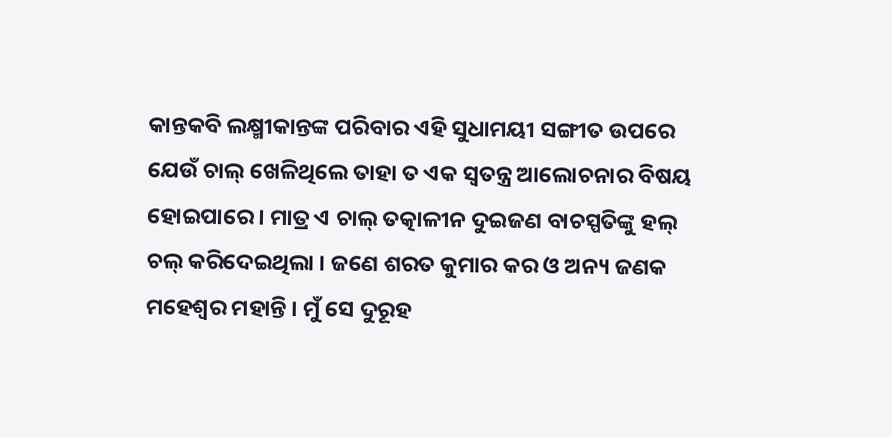କାନ୍ତକବି ଲକ୍ଷ୍ମୀକାନ୍ତଙ୍କ ପରିବାର ଏହି ସୁଧାମୟୀ ସଙ୍ଗୀତ ଉପରେ ଯେଉଁ ଚାଲ୍ ଖେଳିଥିଲେ ତାହା ତ ଏକ ସ୍ଵତନ୍ତ୍ର ଆଲୋଚନାର ବିଷୟ ହୋଇପାରେ । ମାତ୍ର ଏ ଚାଲ୍ ତତ୍କାଳୀନ ଦୁଇଜଣ ବାଚସ୍ପତିଙ୍କୁ ହଲ୍ ଚଲ୍ କରିଦେଇଥିଲା । ଜଣେ ଶରତ କୁମାର କର ଓ ଅନ୍ୟ ଜଣକ ମହେଶ୍ଵର ମହାନ୍ତି । ମୁଁ ସେ ଦୁରୂହ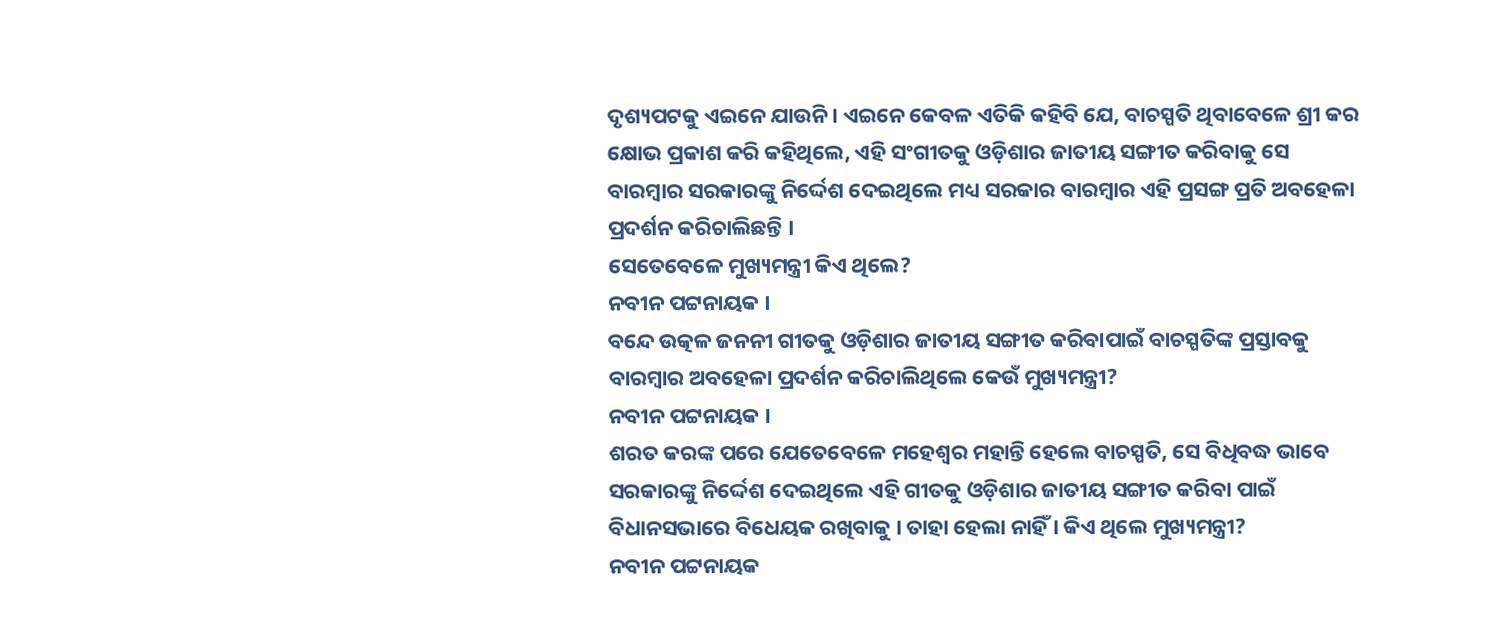ଦୃଶ୍ୟପଟକୁ ଏଇନେ ଯାଉନି । ଏଇନେ କେବଳ ଏତିକି କହିବି ଯେ, ବାଚସ୍ପତି ଥିବାବେଳେ ଶ୍ରୀ କର କ୍ଷୋଭ ପ୍ରକାଶ କରି କହିଥିଲେ, ଏହି ସଂଗୀତକୁ ଓଡ଼ିଶାର ଜାତୀୟ ସଙ୍ଗୀତ କରିବାକୁ ସେ ବାରମ୍ବାର ସରକାରଙ୍କୁ ନିର୍ଦ୍ଦେଶ ଦେଇଥିଲେ ମଧ୍ୟ ସରକାର ବାରମ୍ବାର ଏହି ପ୍ରସଙ୍ଗ ପ୍ରତି ଅବହେଳା ପ୍ରଦର୍ଶନ କରିଚାଲିଛନ୍ତି ।
ସେତେବେଳେ ମୁଖ୍ୟମନ୍ତ୍ରୀ କିଏ ଥିଲେ?
ନବୀନ ପଟ୍ଟନାୟକ ।
ବନ୍ଦେ ଉତ୍କଳ ଜନନୀ ଗୀତକୁ ଓଡ଼ିଶାର ଜାତୀୟ ସଙ୍ଗୀତ କରିବାପାଇଁ ବାଚସ୍ପତିଙ୍କ ପ୍ରସ୍ତାବକୁ ବାରମ୍ବାର ଅବହେଳା ପ୍ରଦର୍ଶନ କରିଚାଲିଥିଲେ କେଉଁ ମୁଖ୍ୟମନ୍ତ୍ରୀ?
ନବୀନ ପଟ୍ଟନାୟକ ।
ଶରତ କରଙ୍କ ପରେ ଯେତେବେଳେ ମହେଶ୍ଵର ମହାନ୍ତି ହେଲେ ବାଚସ୍ପତି, ସେ ବିଧିବଦ୍ଧ ଭାବେ ସରକାରଙ୍କୁ ନିର୍ଦ୍ଦେଶ ଦେଇଥିଲେ ଏହି ଗୀତକୁ ଓଡ଼ିଶାର ଜାତୀୟ ସଙ୍ଗୀତ କରିବା ପାଇଁ ବିଧାନସଭାରେ ବିଧେୟକ ରଖିବାକୁ । ତାହା ହେଲା ନାହିଁ । କିଏ ଥିଲେ ମୁଖ୍ୟମନ୍ତ୍ରୀ?
ନବୀନ ପଟ୍ଟନାୟକ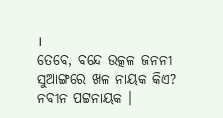।
ତେବେ, ବନ୍ଦେ ଉତ୍କଳ ଜନନୀ ସୁଆଙ୍ଗରେ ଖଳ ନାୟକ କିଏ?
ନବୀନ ପଟ୍ଟନାୟକ ।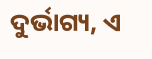ଦୁର୍ଭାଗ୍ୟ, ଏ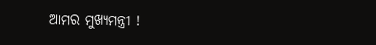ଆମର ମୁଖ୍ୟମନ୍ତ୍ରୀ !